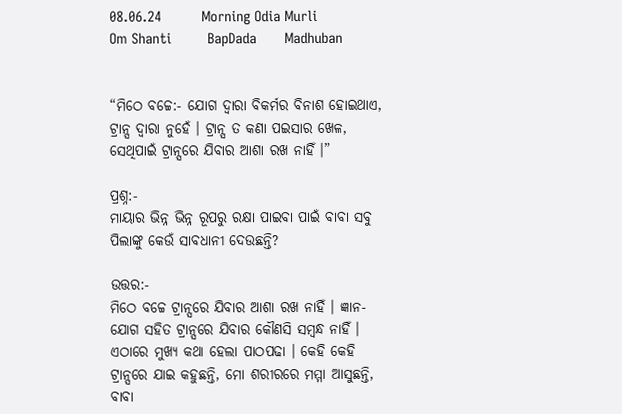08.06.24          Morning Odia Murli         Om Shanti         BapDada       Madhuban


“ମିଠେ ବଚ୍ଚେ:- ଯୋଗ ଦ୍ୱାରା ବିକର୍ମର ବିନାଶ ହୋଇଥାଏ, ଟ୍ରାନ୍ସ ଦ୍ୱାରା ନୁହେଁ । ଟ୍ରାନ୍ସ ତ କଣା ପଇସାର ଖେଳ, ସେଥିପାଇଁ ଟ୍ରାନ୍ସରେ ଯିବାର ଆଶା ରଖ ନାହିଁ ।”

ପ୍ରଶ୍ନ:-
ମାୟାର ଭିନ୍ନ ଭିନ୍ନ ରୂପରୁ ରକ୍ଷା ପାଇବା ପାଇଁ ବାବା ସବୁ ପିଲାଙ୍କୁ କେଉଁ ସାବଧାନୀ ଦେଉଛନ୍ତି?

ଉତ୍ତର:-
ମିଠେ ବଚ୍ଚେ ଟ୍ରାନ୍ସରେ ଯିବାର ଆଶା ରଖ ନାହିଁ । ଜ୍ଞାନ-ଯୋଗ ସହିତ ଟ୍ରାନ୍ସରେ ଯିବାର କୌଣସି ସମ୍ବନ୍ଧ ନାହିଁ । ଏଠାରେ ମୁଖ୍ୟ କଥା ହେଲା ପାଠପଢା । କେହି କେହି ଟ୍ରାନ୍ସରେ ଯାଇ କହୁଛନ୍ତି, ମୋ ଶରୀରରେ ମମ୍ମା ଆସୁଛନ୍ତି, ବାବା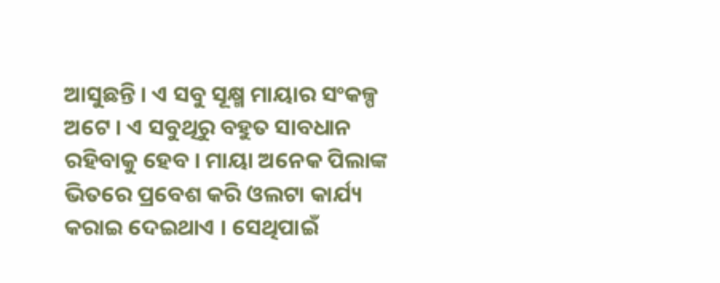ଆସୁଛନ୍ତି । ଏ ସବୁ ସୂକ୍ଷ୍ମ ମାୟାର ସଂକଳ୍ପ ଅଟେ । ଏ ସବୁଥିରୁ ବହୁତ ସାବଧାନ ରହିବାକୁ ହେବ । ମାୟା ଅନେକ ପିଲାଙ୍କ ଭିତରେ ପ୍ରବେଶ କରି ଓଲଟା କାର୍ଯ୍ୟ କରାଇ ଦେଇଥାଏ । ସେଥିପାଇଁ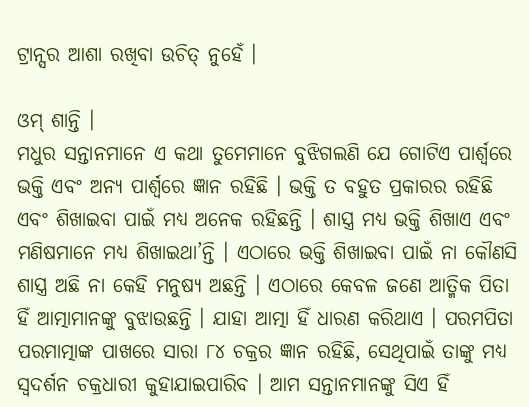ଟ୍ରାନ୍ସର ଆଶା ରଖିବା ଉଚିତ୍ ନୁହେଁ ।

ଓମ୍ ଶାନ୍ତି ।
ମଧୁର ସନ୍ତାନମାନେ ଏ କଥା ତୁମେମାନେ ବୁଝିଗଲଣି ଯେ ଗୋଟିଏ ପାର୍ଶ୍ଵରେ ଭକ୍ତି ଏବଂ ଅନ୍ୟ ପାର୍ଶ୍ଵରେ ଜ୍ଞାନ ରହିଛି । ଭକ୍ତି ତ ବହୁତ ପ୍ରକାରର ରହିଛି ଏବଂ ଶିଖାଇବା ପାଇଁ ମଧ୍ୟ ଅନେକ ରହିଛନ୍ତି । ଶାସ୍ତ୍ର ମଧ୍ୟ ଭକ୍ତି ଶିଖାଏ ଏବଂ ମଣିଷମାନେ ମଧ୍ୟ ଶିଖାଇଥା’ନ୍ତି । ଏଠାରେ ଭକ୍ତି ଶିଖାଇବା ପାଇଁ ନା କୌଣସି ଶାସ୍ତ୍ର ଅଛି ନା କେହି ମନୁଷ୍ୟ ଅଛନ୍ତି । ଏଠାରେ କେବଳ ଜଣେ ଆତ୍ମିକ ପିତା ହିଁ ଆତ୍ମାମାନଙ୍କୁ ବୁଝାଉଛନ୍ତି । ଯାହା ଆତ୍ମା ହିଁ ଧାରଣ କରିଥାଏ । ପରମପିତା ପରମାତ୍ମାଙ୍କ ପାଖରେ ସାରା ୮୪ ଚକ୍ରର ଜ୍ଞାନ ରହିଛି, ସେଥିପାଇଁ ତାଙ୍କୁ ମଧ୍ୟ ସ୍ୱଦର୍ଶନ ଚକ୍ରଧାରୀ କୁହାଯାଇପାରିବ । ଆମ ସନ୍ତାନମାନଙ୍କୁ ସିଏ ହିଁ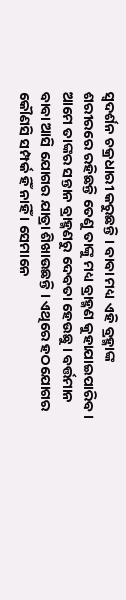ସ୍ୱଦର୍ଶନ ଚକ୍ରଧାରୀ କରୁଛନ୍ତି । ବାବା ମଧ୍ୟ ଏହି ବ୍ରହ୍ମାଙ୍କ ଶରୀରରେ ରହିଛନ୍ତି ତେଣୁ ତାଙ୍କୁ ମଧ୍ୟ ବ୍ରାହ୍ମଣ କୁହାଯାଇପାରିବ । ଆମେ ତାଙ୍କର ସନ୍ତାନ ବ୍ରାହ୍ମଣରୁ ଦେବତା ହେଉଛୁ । ବର୍ତ୍ତମାନ ବାବା ଆସି ଯୋଗର ଯାତ୍ରା ଶିଖାଉଛନ୍ତି । ଏଥିରେ ହଠଯୋଗର କୌଣସି ସମ୍ପର୍କ ହିଁ ନାହିଁ । ସେମାନେ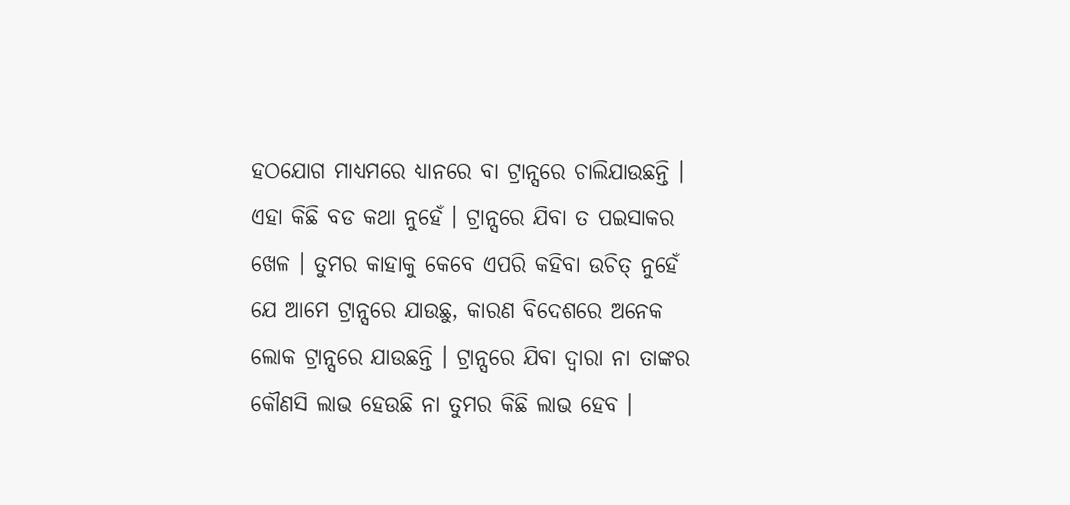ହଠଯୋଗ ମାଧ୍ୟମରେ ଧ୍ୟାନରେ ବା ଟ୍ରାନ୍ସରେ ଚାଲିଯାଉଛନ୍ତି । ଏହା କିଛି ବଡ କଥା ନୁହେଁ । ଟ୍ରାନ୍ସରେ ଯିବା ତ ପଇସାକର ଖେଳ । ତୁମର କାହାକୁ କେବେ ଏପରି କହିବା ଉଚିତ୍ ନୁହେଁ ଯେ ଆମେ ଟ୍ରାନ୍ସରେ ଯାଉଛୁ, କାରଣ ବିଦେଶରେ ଅନେକ ଲୋକ ଟ୍ରାନ୍ସରେ ଯାଉଛନ୍ତି । ଟ୍ରାନ୍ସରେ ଯିବା ଦ୍ୱାରା ନା ତାଙ୍କର କୌଣସି ଲାଭ ହେଉଛି ନା ତୁମର କିଛି ଲାଭ ହେବ ।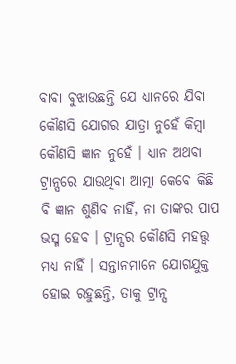ବାବା ବୁଝାଉଛନ୍ତି ଯେ ଧ୍ୟାନରେ ଯିବା କୌଣସି ଯୋଗର ଯାତ୍ରା ନୁହେଁ କିମ୍ବା କୌଣସି ଜ୍ଞାନ ନୁହେଁ । ଧ୍ୟାନ ଅଥବା ଟ୍ରାନ୍ସରେ ଯାଉଥିବା ଆତ୍ମା କେବେ କିଛି ବି ଜ୍ଞାନ ଶୁଣିବ ନାହିଁ, ନା ତାଙ୍କର ପାପ ଭସ୍ମ ହେବ । ଟ୍ରାନ୍ସର କୌଣସି ମହତ୍ତ୍ୱ ମଧ୍ୟ ନାହିଁ । ସନ୍ତାନମାନେ ଯୋଗଯୁକ୍ତ ହୋଇ ରହୁଛନ୍ତି, ତାକୁ ଟ୍ରାନ୍ସ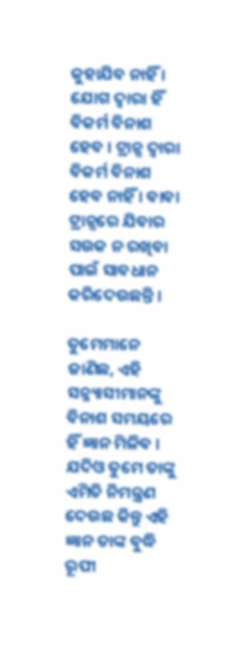କୁହାଯିବ ନାହିଁ । ଯୋଗ ଦ୍ୱାରା ହିଁ ବିକର୍ମ ବିନାଶ ହେବ । ଟ୍ରାନ୍ସ ଦ୍ୱାରା ବିକର୍ମ ବିନାଶ ହେବ ନାହିଁ । ବାବା ଟ୍ରାନ୍ସରେ ଯିବାର ସଉକ ନ ରଖିବା ପାଇଁ ସାବଧାନ କରିଦେଉଛନ୍ତି ।

ତୁମେମାନେ ଜାଣିଛ, ଏହି ସନ୍ନ୍ୟାସୀମାନଙ୍କୁ ବିନାଶ ସମୟରେ ହିଁ ଜ୍ଞାନ ମିଳିବ । ଯଦିଓ ତୁମେ ତାଙ୍କୁ ଏମିତି ନିମନ୍ତ୍ରଣ ଦେଉଛ କିନ୍ତୁ ଏହି ଜ୍ଞାନ ତାଙ୍କ ବୁଦ୍ଧି ରୂପୀ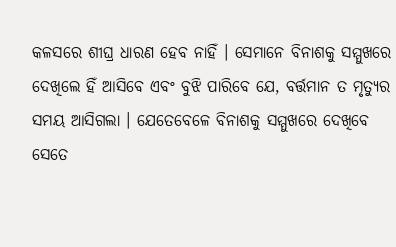କଳସରେ ଶୀଘ୍ର ଧାରଣ ହେବ ନାହିଁ । ସେମାନେ ବିନାଶକୁ ସମ୍ମୁଖରେ ଦେଖିଲେ ହିଁ ଆସିବେ ଏବଂ ବୁଝି ପାରିବେ ଯେ, ବର୍ତ୍ତମାନ ତ ମୃତ୍ୟୁର ସମୟ ଆସିଗଲା । ଯେତେବେଳେ ବିନାଶକୁ ସମ୍ମୁଖରେ ଦେଖିବେ ସେତେ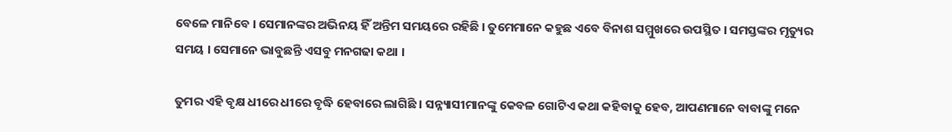ବେଳେ ମାନିବେ । ସେମାନଙ୍କର ଅଭିନୟ ହିଁ ଅନ୍ତିମ ସମୟରେ ରହିଛି । ତୁମେମାନେ କହୁଛ ଏବେ ବିନାଶ ସମ୍ମୁଖରେ ଉପସ୍ଥିତ । ସମସ୍ତଙ୍କର ମୃତ୍ୟୁର ସମୟ । ସେମାନେ ଭାବୁଛନ୍ତି ଏସବୁ ମନଗଢା କଥା ।

ତୁମର ଏହି ବୃକ୍ଷ ଧୀରେ ଧୀରେ ବୃଦ୍ଧି ହେବାରେ ଲାଗିଛି । ସନ୍ନ୍ୟାସୀମାନଙ୍କୁ କେବଳ ଗୋଟିଏ କଥା କହିବାକୁ ହେବ, ଆପଣମାନେ ବାବାଙ୍କୁ ମନେ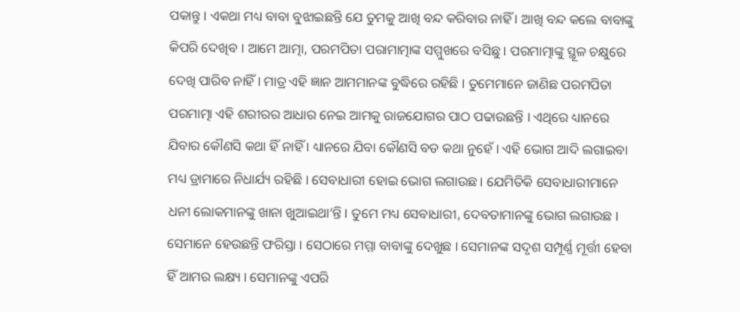ପକାନ୍ତୁ । ଏକଥା ମଧ୍ୟ ବାବା ବୁଝାଇଛନ୍ତି ଯେ ତୁମକୁ ଆଖି ବନ୍ଦ କରିବାର ନାହିଁ । ଆଖି ବନ୍ଦ କଲେ ବାବାଙ୍କୁ କିପରି ଦେଖିବ । ଆମେ ଆତ୍ମା, ପରମପିତା ପରାମାତ୍ମାଙ୍କ ସମ୍ମୁଖରେ ବସିଛୁ । ପରମାତ୍ମାଙ୍କୁ ସ୍ଥୂଳ ଚକ୍ଷୁରେ ଦେଖି ପାରିବ ନାହିଁ । ମାତ୍ର ଏହି ଜ୍ଞାନ ଆମମାନଙ୍କ ବୁଦ୍ଧିରେ ରହିଛି । ତୁମେମାନେ ଜାଣିଛ ପରମପିତା ପରମାତ୍ମା ଏହି ଶରୀରର ଆଧାର ନେଇ ଆମକୁ ରାଜଯୋଗର ପାଠ ପଢାଉଛନ୍ତି । ଏଥିରେ ଧ୍ୟାନରେ ଯିବାର କୌଣସି କଥା ହିଁ ନାହିଁ । ଧ୍ୟାନରେ ଯିବା କୌଣସି ବଡ କଥା ନୁହେଁ । ଏହି ଭୋଗ ଆଦି ଲଗାଇବା ମଧ୍ୟ ଡ୍ରାମାରେ ନିଧାର୍ଯ୍ୟ ରହିଛି । ସେବାଧାରୀ ହୋଇ ଭୋଗ ଲଗାଉଛ । ଯେମିତିକି ସେବାଧାରୀମାନେ ଧନୀ ଲୋକମାନଙ୍କୁ ଖାନା ଖୁଆଇଥା’ନ୍ତି । ତୁମେ ମଧ୍ୟ ସେବାଧାରୀ, ଦେବତାମାନଙ୍କୁ ଭୋଗ ଲଗାଉଛ । ସେମାନେ ହେଉଛନ୍ତି ଫରିସ୍ତା । ସେଠାରେ ମମ୍ମା ବାବାଙ୍କୁ ଦେଖୁଛ । ସେମାନଙ୍କ ସଦୃଶ ସମ୍ପୂର୍ଣ୍ଣ ମୂର୍ତ୍ତୀ ହେବା ହିଁ ଆମର ଲକ୍ଷ୍ୟ । ସେମାନଙ୍କୁ ଏପରି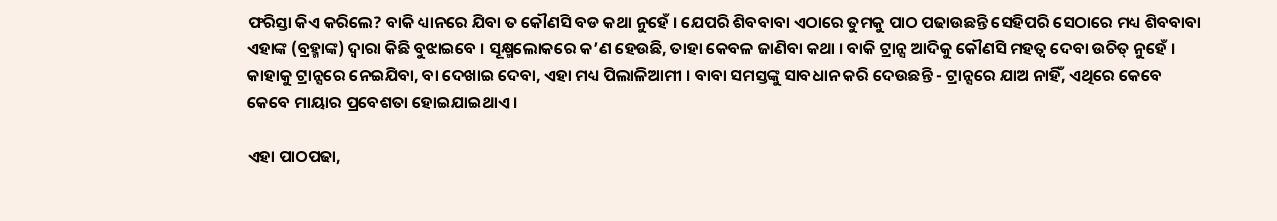ଫରିସ୍ତା କିଏ କରିଲେ? ବାକି ଧ୍ୟାନରେ ଯିବା ତ କୌଣସି ବଡ କଥା ନୁହେଁ । ଯେପରି ଶିବବାବା ଏଠାରେ ତୁମକୁ ପାଠ ପଢାଉଛନ୍ତି ସେହିପରି ସେଠାରେ ମଧ୍ୟ ଶିବବାବା ଏହାଙ୍କ (ବ୍ରହ୍ମାଙ୍କ) ଦ୍ୱାରା କିଛି ବୁଝାଇବେ । ସୂକ୍ଷ୍ମଲୋକରେ କ’ଣ ହେଉଛି, ତାହା କେବଳ ଜାଣିବା କଥା । ବାକି ଟ୍ରାନ୍ସ ଆଦିକୁ କୌଣସି ମହତ୍ୱ ଦେବା ଉଚିତ୍ ନୁହେଁ । କାହାକୁ ଟ୍ରାନ୍ସରେ ନେଇଯିବା, ବା ଦେଖାଇ ଦେବା, ଏହା ମଧ୍ୟ ପିଲାଳିଆମୀ । ବାବା ସମସ୍ତଙ୍କୁ ସାବଧାନ କରି ଦେଉଛନ୍ତି - ଟ୍ରାନ୍ସରେ ଯାଅ ନାହିଁ, ଏଥିରେ କେବେ କେବେ ମାୟାର ପ୍ରବେଶତା ହୋଇଯାଇଥାଏ ।

ଏହା ପାଠପଢା,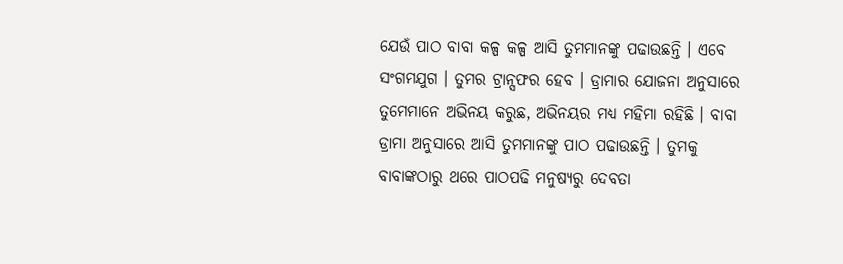ଯେଉଁ ପାଠ ବାବା କଳ୍ପ କଳ୍ପ ଆସି ତୁମମାନଙ୍କୁ ପଢାଉଛନ୍ତି । ଏବେ ସଂଗମଯୁଗ । ତୁମର ଟ୍ରାନ୍ସଫର ହେବ । ଡ୍ରାମାର ଯୋଜନା ଅନୁସାରେ ତୁମେମାନେ ଅଭିନୟ କରୁଛ, ଅଭିନୟର ମଧ୍ୟ ମହିମା ରହିଛି । ବାବା ଡ୍ରାମା ଅନୁସାରେ ଆସି ତୁମମାନଙ୍କୁ ପାଠ ପଢାଉଛନ୍ତି । ତୁମକୁ ବାବାଙ୍କଠାରୁ ଥରେ ପାଠପଢି ମନୁଷ୍ୟରୁ ଦେବତା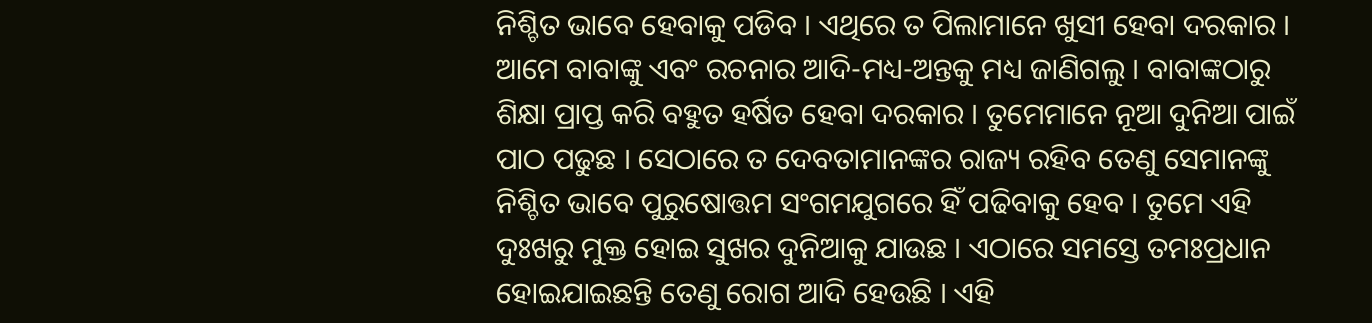ନିଶ୍ଚିତ ଭାବେ ହେବାକୁ ପଡିବ । ଏଥିରେ ତ ପିଲାମାନେ ଖୁସୀ ହେବା ଦରକାର । ଆମେ ବାବାଙ୍କୁ ଏବଂ ରଚନାର ଆଦି-ମଧ୍ୟ-ଅନ୍ତକୁ ମଧ୍ୟ ଜାଣିଗଲୁ । ବାବାଙ୍କଠାରୁ ଶିକ୍ଷା ପ୍ରାପ୍ତ କରି ବହୁତ ହର୍ଷିତ ହେବା ଦରକାର । ତୁମେମାନେ ନୂଆ ଦୁନିଆ ପାଇଁ ପାଠ ପଢୁଛ । ସେଠାରେ ତ ଦେବତାମାନଙ୍କର ରାଜ୍ୟ ରହିବ ତେଣୁ ସେମାନଙ୍କୁ ନିଶ୍ଚିତ ଭାବେ ପୁରୁଷୋତ୍ତମ ସଂଗମଯୁଗରେ ହିଁ ପଢିବାକୁ ହେବ । ତୁମେ ଏହି ଦୁଃଖରୁ ମୁକ୍ତ ହୋଇ ସୁଖର ଦୁନିଆକୁ ଯାଉଛ । ଏଠାରେ ସମସ୍ତେ ତମଃପ୍ରଧାନ ହୋଇଯାଇଛନ୍ତି ତେଣୁ ରୋଗ ଆଦି ହେଉଛି । ଏହି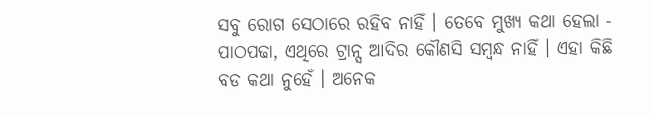ସବୁ ରୋଗ ସେଠାରେ ରହିବ ନାହିଁ । ତେବେ ମୁଖ୍ୟ କଥା ହେଲା - ପାଠପଢା, ଏଥିରେ ଟ୍ରାନ୍ସ ଆଦିର କୌଣସି ସମ୍ବନ୍ଧ ନାହିଁ । ଏହା କିଛି ବଡ କଥା ନୁହେଁ । ଅନେକ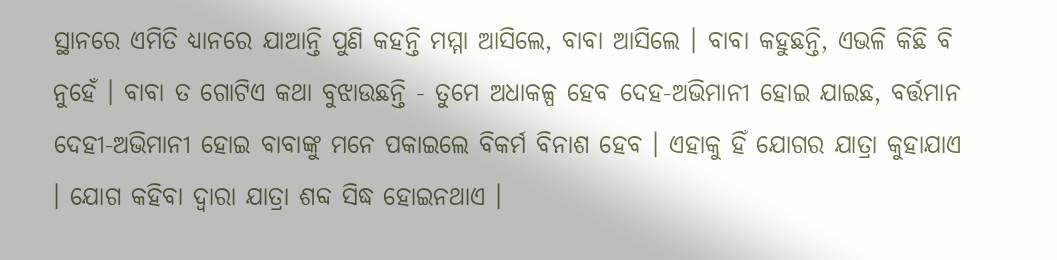ସ୍ଥାନରେ ଏମିତି ଧ୍ୟାନରେ ଯାଆନ୍ତି ପୁଣି କହନ୍ତି ମମ୍ମା ଆସିଲେ, ବାବା ଆସିଲେ । ବାବା କହୁଛନ୍ତି, ଏଭଳି କିଛି ବି ନୁହେଁ । ବାବା ତ ଗୋଟିଏ କଥା ବୁଝାଉଛନ୍ତି - ତୁମେ ଅଧାକଳ୍ପ ହେବ ଦେହ-ଅଭିମାନୀ ହୋଇ ଯାଇଛ, ବର୍ତ୍ତମାନ ଦେହୀ-ଅଭିମାନୀ ହୋଇ ବାବାଙ୍କୁ ମନେ ପକାଇଲେ ବିକର୍ମ ବିନାଶ ହେବ । ଏହାକୁ ହିଁ ଯୋଗର ଯାତ୍ରା କୁହାଯାଏ । ଯୋଗ କହିବା ଦ୍ୱାରା ଯାତ୍ରା ଶବ୍ଦ ସିଦ୍ଧ ହୋଇନଥାଏ ।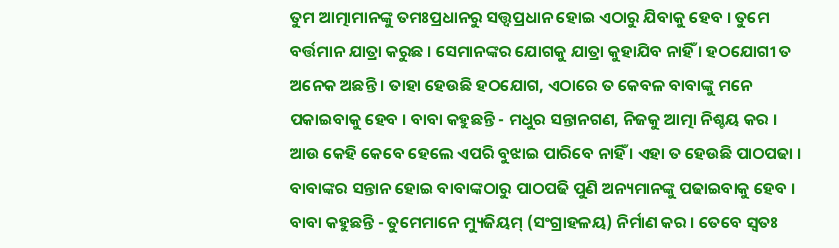ତୁମ ଆତ୍ମାମାନଙ୍କୁ ତମଃପ୍ରଧାନରୁ ସତ୍ତ୍ୱପ୍ରଧାନ ହୋଇ ଏଠାରୁ ଯିବାକୁ ହେବ । ତୁମେ ବର୍ତ୍ତମାନ ଯାତ୍ରା କରୁଛ । ସେମାନଙ୍କର ଯୋଗକୁ ଯାତ୍ରା କୁହାଯିବ ନାହିଁ । ହଠଯୋଗୀ ତ ଅନେକ ଅଛନ୍ତି । ତାହା ହେଉଛି ହଠଯୋଗ, ଏଠାରେ ତ କେବଳ ବାବାଙ୍କୁ ମନେ ପକାଇବାକୁ ହେବ । ବାବା କହୁଛନ୍ତି - ମଧୁର ସନ୍ତାନଗଣ, ନିଜକୁ ଆତ୍ମା ନିଶ୍ଚୟ କର । ଆଉ କେହି କେବେ ହେଲେ ଏପରି ବୁଝାଇ ପାରିବେ ନାହିଁ । ଏହା ତ ହେଉଛି ପାଠପଢା । ବାବାଙ୍କର ସନ୍ତାନ ହୋଇ ବାବାଙ୍କଠାରୁ ପାଠପଢି ପୁଣି ଅନ୍ୟମାନଙ୍କୁ ପଢାଇବାକୁ ହେବ । ବାବା କହୁଛନ୍ତି - ତୁମେମାନେ ମ୍ୟୁଜିୟମ୍ (ସଂଗ୍ରାହଳୟ) ନିର୍ମାଣ କର । ତେବେ ସ୍ୱତଃ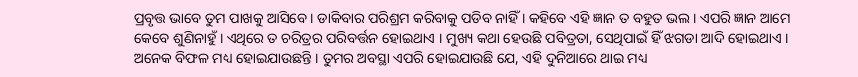ପ୍ରବୃତ୍ତ ଭାବେ ତୁମ ପାଖକୁ ଆସିବେ । ଡାକିବାର ପରିଶ୍ରମ କରିବାକୁ ପଡିବ ନାହିଁ । କହିବେ ଏହି ଜ୍ଞାନ ତ ବହୁତ ଭଲ । ଏପରି ଜ୍ଞାନ ଆମେ କେବେ ଶୁଣିନାହୁଁ । ଏଥିରେ ତ ଚରିତ୍ରର ପରିବର୍ତ୍ତନ ହୋଇଥାଏ । ମୁଖ୍ୟ କଥା ହେଉଛି ପବିତ୍ରତା, ସେଥିପାଇଁ ହିଁ ଝଗଡା ଆଦି ହୋଇଥାଏ । ଅନେକ ବିଫଳ ମଧ୍ୟ ହୋଇଯାଉଛନ୍ତି । ତୁମର ଅବସ୍ଥା ଏପରି ହୋଇଯାଉଛି ଯେ, ଏହି ଦୁନିଆରେ ଥାଇ ମଧ୍ୟ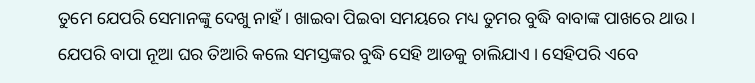ତୁମେ ଯେପରି ସେମାନଙ୍କୁ ଦେଖୁ ନାହଁ । ଖାଇବା ପିଇବା ସମୟରେ ମଧ୍ୟ ତୁମର ବୁଦ୍ଧି ବାବାଙ୍କ ପାଖରେ ଥାଉ । ଯେପରି ବାପା ନୂଆ ଘର ତିଆରି କଲେ ସମସ୍ତଙ୍କର ବୁଦ୍ଧି ସେହି ଆଡକୁ ଚାଲିଯାଏ । ସେହିପରି ଏବେ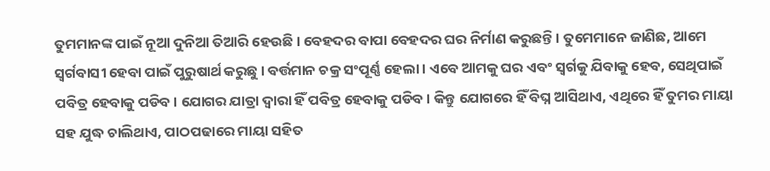ତୁମମାନଙ୍କ ପାଇଁ ନୂଆ ଦୁନିଆ ତିଆରି ହେଉଛି । ବେହଦର ବାପା ବେହଦର ଘର ନିର୍ମାଣ କରୁଛନ୍ତି । ତୁମେମାନେ ଜାଣିଛ, ଆମେ ସ୍ୱର୍ଗବାସୀ ହେବା ପାଇଁ ପୁରୁଷାର୍ଥ କରୁଛୁ । ବର୍ତ୍ତମାନ ଚକ୍ର ସଂପୂର୍ଣ୍ଣ ହେଲା । ଏବେ ଆମକୁ ଘର ଏବଂ ସ୍ୱର୍ଗକୁ ଯିବାକୁ ହେବ, ସେଥିପାଇଁ ପବିତ୍ର ହେବାକୁ ପଡିବ । ଯୋଗର ଯାତ୍ରା ଦ୍ୱାରା ହିଁ ପବିତ୍ର ହେବାକୁ ପଡିବ । କିନ୍ତୁ ଯୋଗରେ ହିଁ ବିଘ୍ନ ଆସିଥାଏ, ଏଥିରେ ହିଁ ତୁମର ମାୟା ସହ ଯୁଦ୍ଧ ଚାଲିଥାଏ, ପାଠପଢାରେ ମାୟା ସହିତ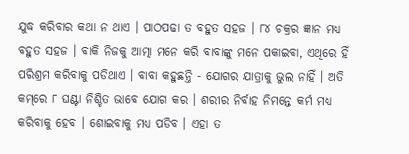ଯୁଦ୍ଧ କରିବାର କଥା ନ ଥାଏ । ପାଠପଢା ତ ବହୁତ ସହଜ । ୮୪ ଚକ୍ରର ଜ୍ଞାନ ମଧ୍ୟ ବହୁତ ସହଜ । ବାକି ନିଜକୁ ଆତ୍ମା ମନେ କରି ବାବାଙ୍କୁ ମନେ ପକାଇବା, ଏଥିରେ ହିଁ ପରିଶ୍ରମ କରିବାକୁ ପଡିଥାଏ । ବାବା କହୁଛନ୍ତି - ଯୋଗର ଯାତ୍ରାକୁ ଭୁଲ ନାହିଁ । ଅତି କମ୍‌ରେ ୮ ଘଣ୍ଟା ନିଶ୍ଚିତ ଭାବେ ଯୋଗ କର । ଶରୀର ନିର୍ବାହ ନିମନ୍ତେ କର୍ମ ମଧ୍ୟ କରିବାକୁ ହେବ । ଶୋଇବାକୁ ମଧ୍ୟ ପଡିବ । ଏହା ତ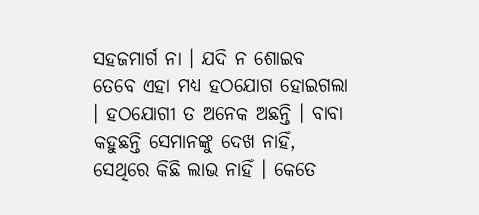ସହଜମାର୍ଗ ନା । ଯଦି ନ ଶୋଇବ ତେବେ ଏହା ମଧ୍ୟ ହଠଯୋଗ ହୋଇଗଲା । ହଠଯୋଗୀ ତ ଅନେକ ଅଛନ୍ତି । ବାବା କହୁଛନ୍ତି ସେମାନଙ୍କୁ ଦେଖ ନାହିଁ, ସେଥିରେ କିଛି ଲାଭ ନାହିଁ । କେତେ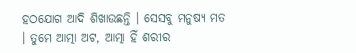ହଠଯୋଗ ଆଦି ଶିଖାଉଛନ୍ତି । ସେସବୁ ମନୁଷ୍ୟ ମତ । ତୁମେ ଆତ୍ମା ଅଟ, ଆତ୍ମା ହିଁ ଶରୀର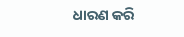ଧାରଣ କରି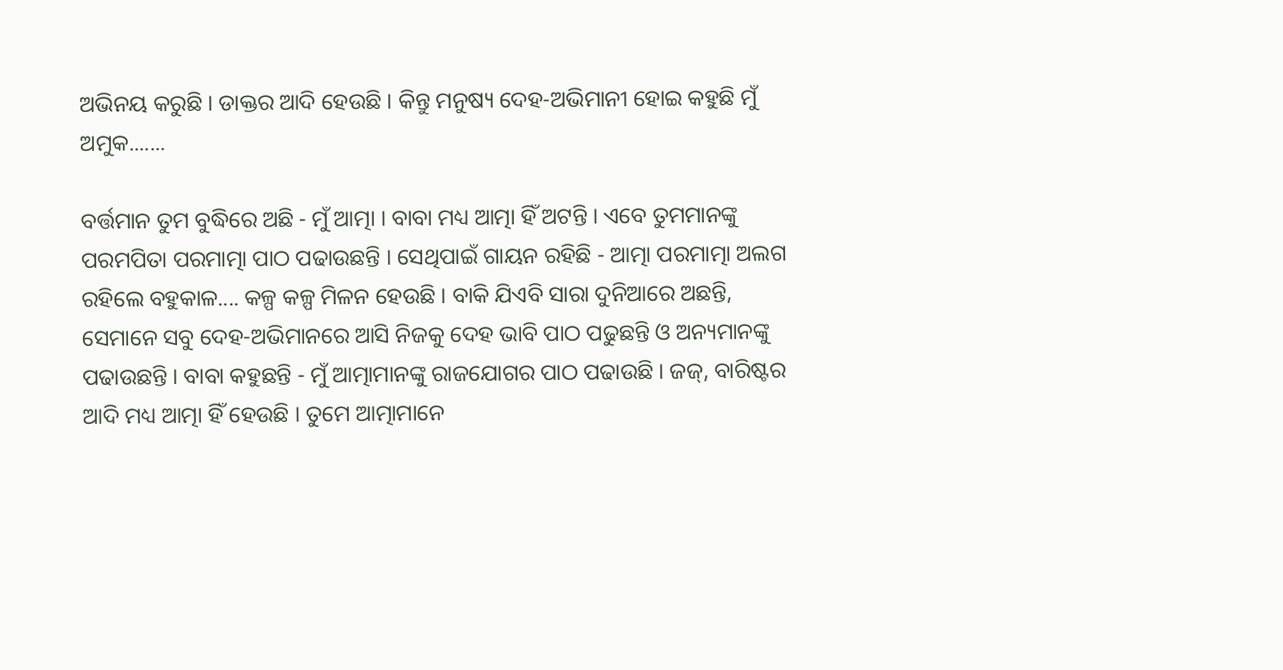ଅଭିନୟ କରୁଛି । ଡାକ୍ତର ଆଦି ହେଉଛି । କିନ୍ତୁ ମନୁଷ୍ୟ ଦେହ-ଅଭିମାନୀ ହୋଇ କହୁଛି ମୁଁ ଅମୁକ.......

ବର୍ତ୍ତମାନ ତୁମ ବୁଦ୍ଧିରେ ଅଛି - ମୁଁ ଆତ୍ମା । ବାବା ମଧ୍ୟ ଆତ୍ମା ହିଁ ଅଟନ୍ତି । ଏବେ ତୁମମାନଙ୍କୁ ପରମପିତା ପରମାତ୍ମା ପାଠ ପଢାଉଛନ୍ତି । ସେଥିପାଇଁ ଗାୟନ ରହିଛି - ଆତ୍ମା ପରମାତ୍ମା ଅଲଗ ରହିଲେ ବହୁକାଳ.... କଳ୍ପ କଳ୍ପ ମିଳନ ହେଉଛି । ବାକି ଯିଏବି ସାରା ଦୁନିଆରେ ଅଛନ୍ତି, ସେମାନେ ସବୁ ଦେହ-ଅଭିମାନରେ ଆସି ନିଜକୁ ଦେହ ଭାବି ପାଠ ପଢୁଛନ୍ତି ଓ ଅନ୍ୟମାନଙ୍କୁ ପଢାଉଛନ୍ତି । ବାବା କହୁଛନ୍ତି - ମୁଁ ଆତ୍ମାମାନଙ୍କୁ ରାଜଯୋଗର ପାଠ ପଢାଉଛି । ଜଜ୍‌, ବାରିଷ୍ଟର ଆଦି ମଧ୍ୟ ଆତ୍ମା ହିଁ ହେଉଛି । ତୁମେ ଆତ୍ମାମାନେ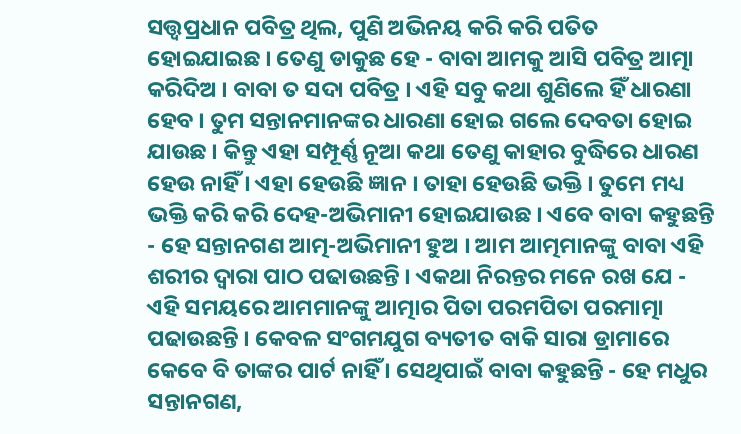ସତ୍ତ୍ୱପ୍ରଧାନ ପବିତ୍ର ଥିଲ, ପୁଣି ଅଭିନୟ କରି କରି ପତିତ ହୋଇଯାଇଛ । ତେଣୁ ଡାକୁଛ ହେ - ବାବା ଆମକୁ ଆସି ପବିତ୍ର ଆତ୍ମା କରିଦିଅ । ବାବା ତ ସଦା ପବିତ୍ର । ଏହି ସବୁ କଥା ଶୁଣିଲେ ହିଁ ଧାରଣା ହେବ । ତୁମ ସନ୍ତାନମାନଙ୍କର ଧାରଣା ହୋଇ ଗଲେ ଦେବତା ହୋଇ ଯାଉଛ । କିନ୍ତୁ ଏହା ସମ୍ପୂର୍ଣ୍ଣ ନୂଆ କଥା ତେଣୁ କାହାର ବୁଦ୍ଧିରେ ଧାରଣ ହେଉ ନାହିଁ । ଏହା ହେଉଛି ଜ୍ଞାନ । ତାହା ହେଉଛି ଭକ୍ତି । ତୁମେ ମଧ୍ୟ ଭକ୍ତି କରି କରି ଦେହ-ଅଭିମାନୀ ହୋଇଯାଉଛ । ଏବେ ବାବା କହୁଛନ୍ତି - ହେ ସନ୍ତାନଗଣ ଆତ୍ମ-ଅଭିମାନୀ ହୁଅ । ଆମ ଆତ୍ମମାନଙ୍କୁ ବାବା ଏହି ଶରୀର ଦ୍ୱାରା ପାଠ ପଢାଉଛନ୍ତି । ଏକଥା ନିରନ୍ତର ମନେ ରଖ ଯେ - ଏହି ସମୟରେ ଆମମାନଙ୍କୁ ଆତ୍ମାର ପିତା ପରମପିତା ପରମାତ୍ମା ପଢାଉଛନ୍ତି । କେବଳ ସଂଗମଯୁଗ ବ୍ୟତୀତ ବାକି ସାରା ଡ୍ରାମାରେ କେବେ ବି ତାଙ୍କର ପାର୍ଟ ନାହିଁ । ସେଥିପାଇଁ ବାବା କହୁଛନ୍ତି - ହେ ମଧୁର ସନ୍ତାନଗଣ,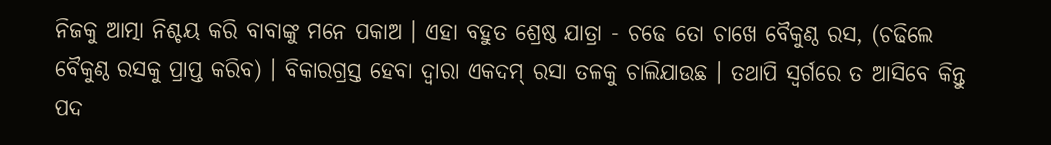ନିଜକୁ ଆତ୍ମା ନିଶ୍ଚୟ କରି ବାବାଙ୍କୁ ମନେ ପକାଅ । ଏହା ବହୁତ ଶ୍ରେଷ୍ଠ ଯାତ୍ରା - ଚଢେ ତୋ ଚାଖେ ବୈକୁଣ୍ଠ ରସ, (ଚଢିଲେ ବୈକୁଣ୍ଠ ରସକୁ ପ୍ରାପ୍ତ କରିବ) । ବିକାରଗ୍ରସ୍ତ ହେବା ଦ୍ୱାରା ଏକଦମ୍ ରସା ତଳକୁ ଚାଲିଯାଉଛ । ତଥାପି ସ୍ୱର୍ଗରେ ତ ଆସିବେ କିନ୍ତୁ ପଦ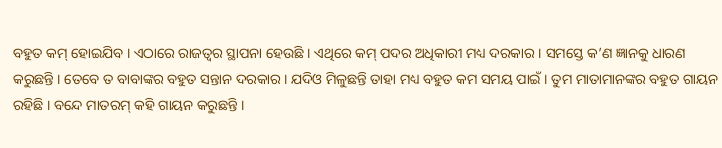ବହୁତ କମ୍ ହୋଇଯିବ । ଏଠାରେ ରାଜତ୍ୱର ସ୍ଥାପନା ହେଉଛି । ଏଥିରେ କମ୍ ପଦର ଅଧିକାରୀ ମଧ୍ୟ ଦରକାର । ସମସ୍ତେ କ’ଣ ଜ୍ଞାନକୁ ଧାରଣ କରୁଛନ୍ତି । ତେବେ ତ ବାବାଙ୍କର ବହୁତ ସନ୍ତାନ ଦରକାର । ଯଦିଓ ମିଳୁଛନ୍ତି ତାହା ମଧ୍ୟ ବହୁତ କମ ସମୟ ପାଇଁ । ତୁମ ମାତାମାନଙ୍କର ବହୁତ ଗାୟନ ରହିଛି । ବନ୍ଦେ ମାତରମ୍ କହି ଗାୟନ କରୁଛନ୍ତି ।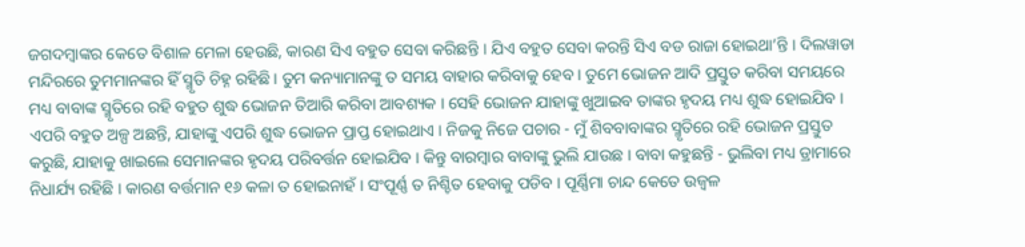ଜଗଦମ୍ବାଙ୍କର କେତେ ବିଶାଳ ମେଳା ହେଉଛି, କାରଣ ସିଏ ବହୁତ ସେବା କରିଛନ୍ତି । ଯିଏ ବହୁତ ସେବା କରନ୍ତି ସିଏ ବଡ ରାଜା ହୋଇଥା’ନ୍ତି । ଦିଲୱାଡା ମନ୍ଦିରରେ ତୁମମାନଙ୍କର ହିଁ ସ୍ମୃତି ଚିହ୍ନ ରହିଛି । ତୁମ କନ୍ୟାମାନଙ୍କୁ ତ ସମୟ ବାହାର କରିବାକୁ ହେବ । ତୁମେ ଭୋଜନ ଆଦି ପ୍ରସ୍ତୁତ କରିବା ସମୟରେ ମଧ୍ୟ ବାବାଙ୍କ ସ୍ମୃତିରେ ରହି ବହୁତ ଶୁଦ୍ଧ ଭୋଜନ ତିଆରି କରିବା ଆବଶ୍ୟକ । ସେହି ଭୋଜନ ଯାହାଙ୍କୁ ଖୁଆଇବ ତାଙ୍କର ହୃଦୟ ମଧ୍ୟ ଶୁଦ୍ଧ ହୋଇଯିବ । ଏପରି ବହୁତ ଅଳ୍ପ ଅଛନ୍ତି, ଯାହାଙ୍କୁ ଏପରି ଶୁଦ୍ଧ ଭୋଜନ ପ୍ରାପ୍ତ ହୋଇଥାଏ । ନିଜକୁ ନିଜେ ପଚାର - ମୁଁ ଶିବବାବାଙ୍କର ସ୍ମୃତିରେ ରହି ଭୋଜନ ପ୍ରସ୍ତୁତ କରୁଛି, ଯାହାକୁ ଖାଇଲେ ସେମାନଙ୍କର ହୃଦୟ ପରିବର୍ତ୍ତନ ହୋଇଯିବ । କିନ୍ତୁ ବାରମ୍ବାର ବାବାଙ୍କୁ ଭୁଲି ଯାଉଛ । ବାବା କହୁଛନ୍ତି - ଭୁଲିବା ମଧ୍ୟ ଡ୍ରାମାରେ ନିଧାର୍ଯ୍ୟ ରହିଛି । କାରଣ ବର୍ତ୍ତମାନ ୧୬ କଳା ତ ହୋଇନାହଁ । ସଂପୂର୍ଣ୍ଣ ତ ନିଶ୍ଚିତ ହେବାକୁ ପଡିବ । ପୂର୍ଣ୍ଣିମା ଚାନ୍ଦ କେତେ ଉଜ୍ୱଳ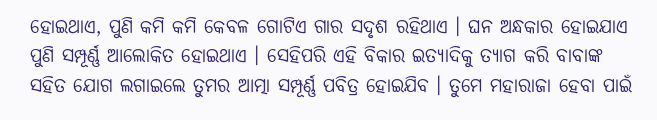ହୋଇଥାଏ, ପୁଣି କମି କମି କେବଳ ଗୋଟିଏ ଗାର ସଦୃଶ ରହିଥାଏ । ଘନ ଅନ୍ଧକାର ହୋଇଯାଏ ପୁଣି ସମ୍ପୂର୍ଣ୍ଣ ଆଲୋକିତ ହୋଇଥାଏ । ସେହିପରି ଏହି ବିକାର ଇତ୍ୟାଦିକୁ ତ୍ୟାଗ କରି ବାବାଙ୍କ ସହିତ ଯୋଗ ଲଗାଇଲେ ତୁମର ଆତ୍ମା ସମ୍ପୂର୍ଣ୍ଣ ପବିତ୍ର ହୋଇଯିବ । ତୁମେ ମହାରାଜା ହେବା ପାଇଁ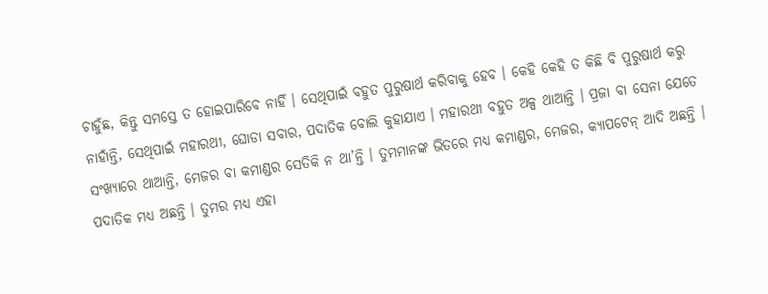ଚାହୁଁଛ, କିନ୍ତୁ ସମସ୍ତେ ତ ହୋଇପାରିବେ ନାହିଁ । ସେଥିପାଇଁ ବହୁତ ପୁରୁଷାର୍ଥ କରିବାକୁ ହେବ । କେହି କେହି ତ କିଛି ବି ପୁରୁଷାର୍ଥ କରୁ ନାହାଁନ୍ତି, ସେଥିପାଇଁ ମହାରଥୀ, ଘୋଡା ସବାର, ପଦାତିକ ବୋଲି କୁହାଯାଏ । ମହାରଥୀ ବହୁତ ଅଳ୍ପ ଥାଆନ୍ତି । ପ୍ରଜା ବା ସେନା ଯେତେ ସଂଖ୍ୟାରେ ଥାଆନ୍ତି, ମେଜର ବା କମାଣ୍ଡର ସେତିକି ନ ଥା’ନ୍ତି । ତୁମମାନଙ୍କ ଭିତରେ ମଧ୍ୟ କମାଣ୍ଡର, ମେଜର, କ୍ୟାପଟେନ୍ ଆଦି ଅଛନ୍ତି । ପଦାତିକ ମଧ୍ୟ ଅଛନ୍ତି । ତୁମର ମଧ୍ୟ ଏହା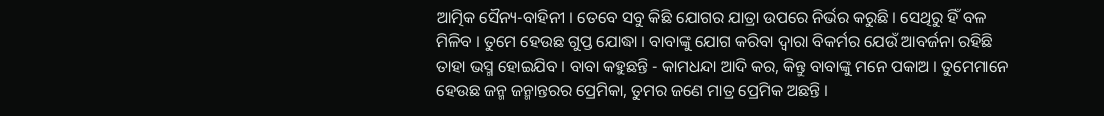ଆତ୍ମିକ ସୈନ୍ୟ-ବାହିନୀ । ତେବେ ସବୁ କିଛି ଯୋଗର ଯାତ୍ରା ଉପରେ ନିର୍ଭର କରୁଛି । ସେଥିରୁ ହିଁ ବଳ ମିଳିବ । ତୁମେ ହେଉଛ ଗୁପ୍ତ ଯୋଦ୍ଧା । ବାବାଙ୍କୁ ଯୋଗ କରିବା ଦ୍ୱାରା ବିକର୍ମର ଯେଉଁ ଆବର୍ଜନା ରହିଛି ତାହା ଭସ୍ମ ହୋଇଯିବ । ବାବା କହୁଛନ୍ତି - କାମଧନ୍ଦା ଆଦି କର, କିନ୍ତୁ ବାବାଙ୍କୁ ମନେ ପକାଅ । ତୁମେମାନେ ହେଉଛ ଜନ୍ମ ଜନ୍ମାନ୍ତରର ପ୍ରେମିକା, ତୁମର ଜଣେ ମାତ୍ର ପ୍ରେମିକ ଅଛନ୍ତି ।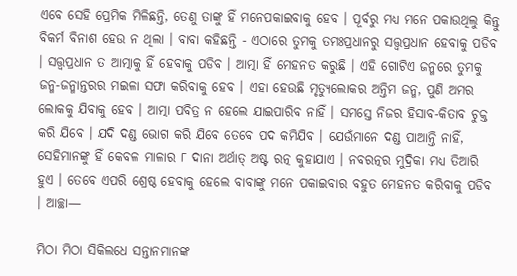ଏବେ ସେହି ପ୍ରେମିକ ମିଳିଛନ୍ତି, ତେଣୁ ତାଙ୍କୁ ହିଁ ମନେପକାଇବାକୁ ହେବ । ପୂର୍ବରୁ ମଧ୍ୟ ମନେ ପକାଉଥିଲୁ କିନ୍ତୁ ବିକର୍ମ ବିନାଶ ହେଉ ନ ଥିଲା । ବାବା କହିଛନ୍ତି - ଏଠାରେ ତୁମକୁ ତମଃପ୍ରଧାନରୁ ସତ୍ତ୍ୱପ୍ରଧାନ ହେବାକୁ ପଡିବ । ସତ୍ତ୍ୱପ୍ରଧାନ ତ ଆତ୍ମାକୁ ହିଁ ହେବାକୁ ପଡିବ । ଆତ୍ମା ହିଁ ମେହନତ କରୁଛି । ଏହି ଗୋଟିଏ ଜନ୍ମରେ ତୁମକୁ ଜନ୍ମ-ଜନ୍ମାନ୍ତରର ମଇଳା ସଫା କରିବାକୁ ହେବ । ଏହା ହେଉଛି ମୃତ୍ୟୁଲୋକର ଅନ୍ତିମ ଜନ୍ମ, ପୁଣି ଅମର ଲୋକକୁ ଯିବାକୁ ହେବ । ଆତ୍ମା ପବିତ୍ର ନ ହେଲେ ଯାଇପାରିବ ନାହିଁ । ସମସ୍ତେ ନିଜର ହିସାବ-କିତାବ ଚୁକ୍ତ କରି ଯିବେ । ଯଦି ଦଣ୍ଡ ଭୋଗ କରି ଯିବେ ତେବେ ପଦ କମିଯିବ । ଯେଉଁମାନେ ଦଣ୍ଡ ପାଆନ୍ତି ନାହିଁ, ସେହିମାନଙ୍କୁ ହିଁ କେବଳ ମାଳାର ୮ ଦାନା ଅର୍ଥାତ୍ ଅଷ୍ଟ ରତ୍ନ କୁହାଯାଏ । ନବରତ୍ନର ମୁଦ୍ରିକା ମଧ୍ୟ ତିଆରି ହୁଏ । ତେବେ ଏପରି ଶ୍ରେଷ୍ଠ ହେବାକୁ ହେଲେ ବାବାଙ୍କୁ ମନେ ପକାଇବାର ବହୁତ ମେହନତ କରିବାକୁ ପଡିବ । ଆଚ୍ଛା—

ମିଠା ମିଠା ସିକିଲଧେ ସନ୍ତାନମାନଙ୍କ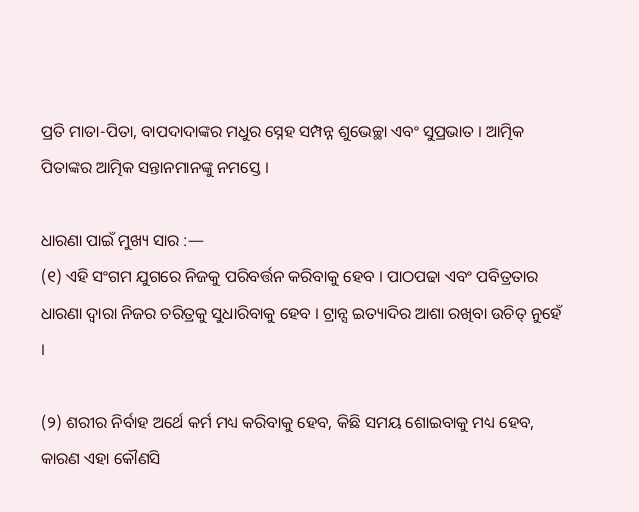ପ୍ରତି ମାତା-ପିତା, ବାପଦାଦାଙ୍କର ମଧୁର ସ୍ନେହ ସମ୍ପନ୍ନ ଶୁଭେଚ୍ଛା ଏବଂ ସୁପ୍ରଭାତ । ଆତ୍ମିକ ପିତାଙ୍କର ଆତ୍ମିକ ସନ୍ତାନମାନଙ୍କୁ ନମସ୍ତେ ।

ଧାରଣା ପାଇଁ ମୁଖ୍ୟ ସାର :—
(୧) ଏହି ସଂଗମ ଯୁଗରେ ନିଜକୁ ପରିବର୍ତ୍ତନ କରିବାକୁ ହେବ । ପାଠପଢା ଏବଂ ପବିତ୍ରତାର ଧାରଣା ଦ୍ୱାରା ନିଜର ଚରିତ୍ରକୁ ସୁଧାରିବାକୁ ହେବ । ଟ୍ରାନ୍ସ ଇତ୍ୟାଦିର ଆଶା ରଖିବା ଉଚିତ୍ ନୁହେଁ ।

(୨) ଶରୀର ନିର୍ବାହ ଅର୍ଥେ କର୍ମ ମଧ୍ୟ କରିବାକୁ ହେବ, କିଛି ସମୟ ଶୋଇବାକୁ ମଧ୍ୟ ହେବ, କାରଣ ଏହା କୌଣସି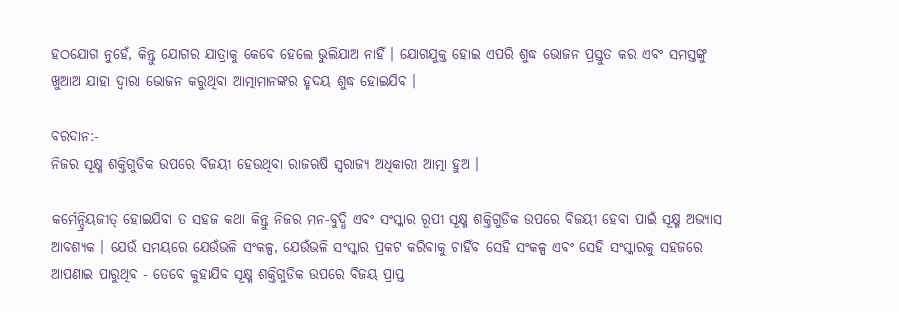ହଠଯୋଗ ନୁହେଁ, କିନ୍ତୁ ଯୋଗର ଯାତ୍ରାକୁ କେବେ ହେଲେ ଭୁଲିଯାଅ ନାହିଁ । ଯୋଗଯୁକ୍ତ ହୋଇ ଏପରି ଶୁଦ୍ଧ ଭୋଜନ ପ୍ରସ୍ତୁତ କର ଏବଂ ସମସ୍ତଙ୍କୁ ଖୁଆଅ ଯାହା ଦ୍ୱାରା ଭୋଜନ କରୁଥିବା ଆତ୍ମାମାନଙ୍କର ହୃଦୟ ଶୁଦ୍ଧ ହୋଇଯିବ ।

ବରଦାନ:-
ନିଜର ସୂକ୍ଷ୍ମ ଶକ୍ତିଗୁଡିକ ଉପରେ ବିଜୟୀ ହେଉଥିବା ରାଜଋଷି ସ୍ୱରାଜ୍ୟ ଅଧିକାରୀ ଆତ୍ମା ହୁଅ ।

କର୍ମେନ୍ଦ୍ରିୟଜୀତ୍ ହୋଇଯିବା ତ ସହଜ କଥା କିନ୍ତୁ ନିଜର ମନ-ବୁଦ୍ଧି ଏବଂ ସଂସ୍କାର ରୂପୀ ସୂକ୍ଷ୍ମ ଶକ୍ତିଗୁଡିକ ଉପରେ ବିଜୟୀ ହେବା ପାଇଁ ସୂକ୍ଷ୍ମ ଅଭ୍ୟାସ ଆବଶ୍ୟକ । ଯେଉଁ ସମୟରେ ଯେଉଁଭଳି ସଂକଳ୍ପ, ଯେଉଁଭଳି ସଂସ୍କାର ପ୍ରକଟ କରିବାକୁ ଚାହିଁବ ସେହି ସଂକଳ୍ପ ଏବଂ ସେହି ସଂସ୍କାରକୁ ସହଜରେ ଆପଣାଇ ପାରୁଥିବ - ତେବେ କୁହାଯିବ ସୂକ୍ଷ୍ମ ଶକ୍ତିଗୁଡିକ ଉପରେ ବିଜୟ ପ୍ରାପ୍ତ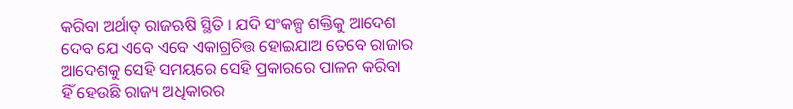କରିବା ଅର୍ଥାତ୍ ରାଜଋଷି ସ୍ଥିତି । ଯଦି ସଂକଳ୍ପ ଶକ୍ତିକୁ ଆଦେଶ ଦେବ ଯେ ଏବେ ଏବେ ଏକାଗ୍ରଚିତ୍ତ ହୋଇଯାଅ ତେବେ ରାଜାର ଆଦେଶକୁ ସେହି ସମୟରେ ସେହି ପ୍ରକାରରେ ପାଳନ କରିବା ହିଁ ହେଉଛି ରାଜ୍ୟ ଅଧିକାରର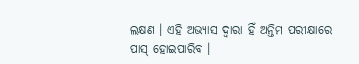ଲକ୍ଷଣ । ଏହି ଅଭ୍ୟାସ ଦ୍ୱାରା ହିଁ ଅନ୍ତିମ ପରୀକ୍ଷାରେ ପାସ୍ ହୋଇପାରିବ ।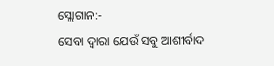ସ୍ଲୋଗାନ:-
ସେବା ଦ୍ୱାରା ଯେଉଁ ସବୁ ଆଶୀର୍ବାଦ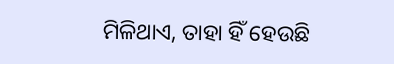ମିଳିଥାଏ, ତାହା ହିଁ ହେଉଛି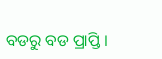ବଡରୁ ବଡ ପ୍ରାପ୍ତି ।